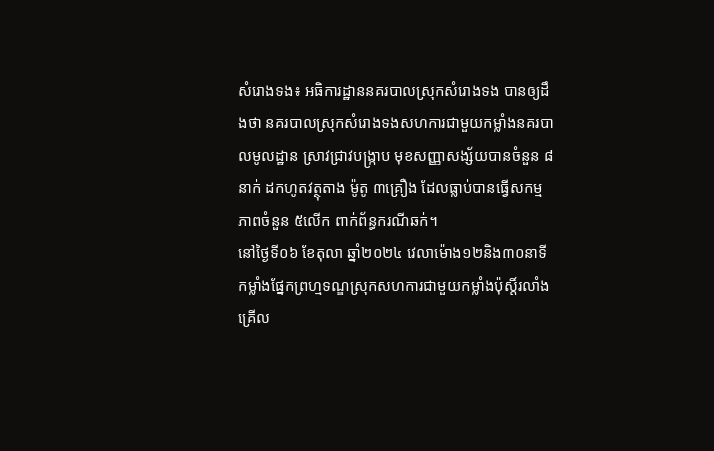សំរោងទង៖ អធិការដ្ឋាននគរបាលស្រុកសំរោងទង បានឲ្យដឹងថា នគរបាលស្រុកសំរោងទងសហការជាមួយកម្លាំងនគរបាលមូលដ្ឋាន ស្រាវជ្រាវបង្ក្រាប មុខសញ្ញាសង្ស័យបានចំនួន ៨នាក់ ដកហូតវត្ថុតាង ម៉ូតូ ៣គ្រឿង ដែលធ្លាប់បានធ្វើសកម្មភាពចំនួន ៥លើក ពាក់ព័ន្ធករណីឆក់។
នៅថ្ងៃទី០៦ ខែតុលា ឆ្នាំ២០២៤ វេលាម៉ោង១២និង៣០នាទី កម្លាំងផ្នែកព្រហ្មទណ្ឌស្រុកសហការជាមួយកម្លាំងប៉ុស្តិ៍រលាំងគ្រើល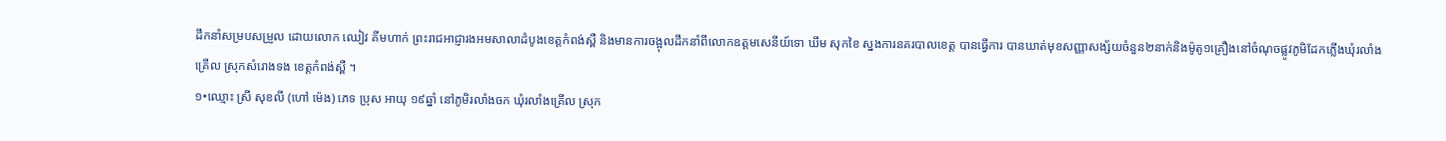ដឹកនាំសម្របសម្រួល ដោយលោក ឈៀវ គីមហាក់ ព្រះរាជអាជ្ញារងអមសាលាដំបូងខេត្តកំពង់ស្ពឺ និងមានការចង្អុលដឹកនាំពីលោកឧត្ដមសេនីយ៍ទោ ឃឹម សុកខៃ ស្នងការនគរបាលខេត្ត បានធ្វើការ បានឃាត់មុខសញ្ញាសង្ស័យចំនួន២នាក់និងម៉ូតូ១គ្រឿងនៅចំណុចផ្លូវភូមិដែកភ្លើងឃុំរលាំងគ្រើល ស្រុកសំរោងទង ខេត្តកំពង់ស្ពឺ ។
១•ឈ្មោះ ស្រី សុខលី (ហៅ ម៉េង) ភេទ ប្រុស អាយុ ១៩ឆ្នាំ នៅភូមិរលាំងចក ឃុំរលាំងគ្រើល ស្រុក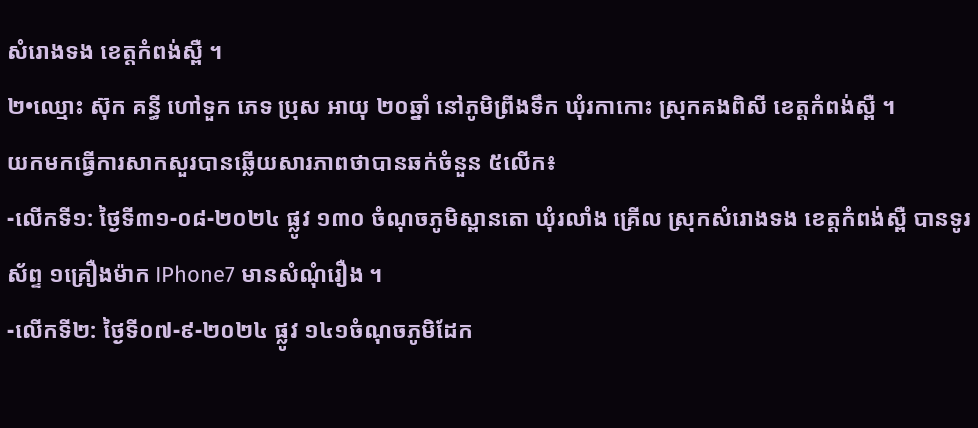សំរោងទង ខេត្តកំពង់ស្ពឺ ។
២•ឈ្មោះ ស៊ុក គន្ធី ហៅទួក ភេទ ប្រុស អាយុ ២០ឆ្នាំ នៅភូមិព្រីងទឹក ឃុំរកាកោះ ស្រុកគងពិសី ខេត្តកំពង់ស្ពឺ ។
យកមកធ្វើការសាកសួរបានឆ្លើយសារភាពថាបានឆក់ចំនួន ៥លើក៖
-លើកទី១: ថ្ងៃទី៣១-០៨-២០២៤ ផ្លូវ ១៣០ ចំណុចភូមិស្ពានតោ ឃុំរលាំង គ្រើល ស្រុកសំរោងទង ខេត្តកំពង់ស្ពឺ បានទូរស័ព្ទ ១គ្រឿងម៉ាក IPhone7 មានសំណុំរឿង ។
-លើកទី២: ថ្ងៃទី០៧-៩-២០២៤ ផ្លូវ ១៤១ចំណុចភូមិដែក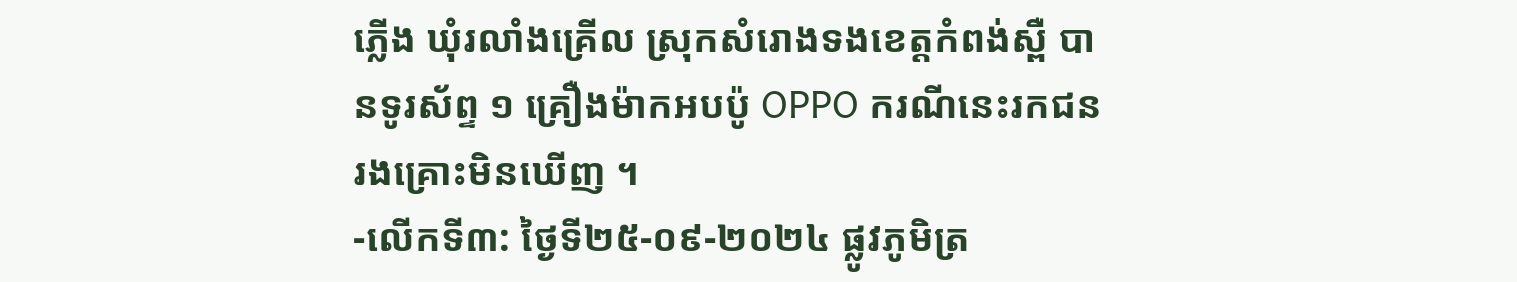ភ្លើង ឃុំរលាំងគ្រើល ស្រុកសំរោងទងខេត្តកំពង់ស្ពឺ បានទូរស័ព្ទ ១ គ្រឿងម៉ាកអបប៉ូ OPPO ករណីនេះរកជនរងគ្រោះមិនឃើញ ។
-លើកទី៣: ថ្ងៃទី២៥-០៩-២០២៤ ផ្លូវភូមិត្រ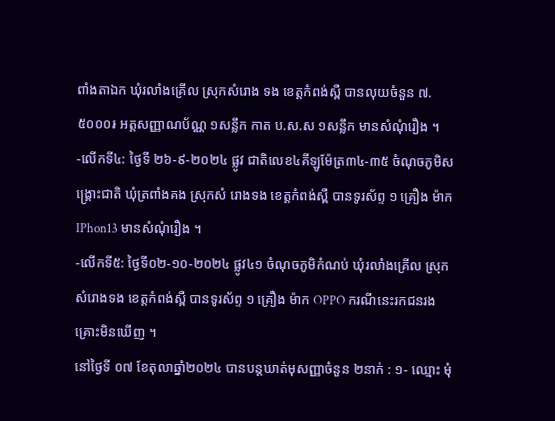ពាំងតាឯក ឃុំរលាំងគ្រើល ស្រុកសំរោង ទង ខេត្តកំពង់ស្ពឺ បានលុយចំនួន ៧.៥០០០៛ អត្តសញ្ញាណប័ណ្ណ ១សន្លឹក កាត ប.ស.ស ១សន្លឹក មានសំណុំរឿង ។
-លើកទី៤: ថ្ងៃទី ២៦-៩-២០២៤ ផ្លូវ ជាតិលេខ៤គីឡូម៉ែត្រ៣៤-៣៥ ចំណុចភូមិសង្រ្គោះជាតិ ឃុំត្រពាំងគង ស្រុកសំ រោងទង ខេត្តកំពង់ស្ពឺ បានទូរស័ព្ទ ១ គ្រឿង ម៉ាកIPhon13 មានសំណុំរឿង ។
-លើកទី៥: ថ្ងៃទី០២-១០-២០២៤ ផ្លូវ៤១ ចំណុចភូមិកំណប់ ឃុំរលាំងគ្រើល ស្រុកសំរោងទង ខេត្តកំពង់ស្ពឺ បានទូរស័ព្ទ ១ គ្រឿង ម៉ាក OPPO ករណីនេះរកជនរងគ្រោះមិនឃើញ ។
នៅថ្ងៃទី ០៧ ខែតុលាឆ្នាំ២០២៤ បានបន្តឃាត់មុសញ្ញាចំនួន ២នាក់ : ១- ឈ្មោះ មុំ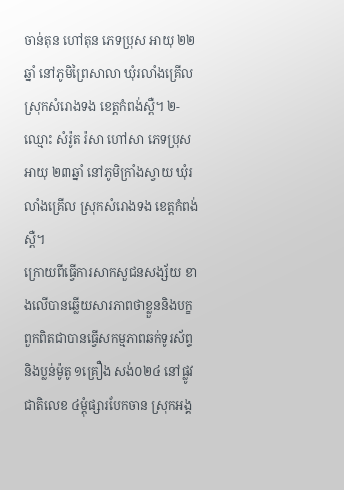ចាន់តុន ហៅតុន ភេទប្រុស អាយុ ២២ឆ្នាំ នៅភូមិព្រៃសាលា ឃុំរលាំងគ្រើល ស្រុកសំរោងទង ខេត្តកំពង់ស្ពឺ។ ២- ឈ្មោះ សំរ៉ូត រ៉សា ហៅសា ភេទប្រុស អាយុ ២៣ឆ្នាំ នៅភូមិក្រាំងស្វាយ ឃុំរលាំងគ្រើល ស្រុកសំរោងទង ខេត្តកំពង់ស្ពឺ។
ក្រោយពីធ្វើការសាកសួជនសង្ស័យ ខាងលើបានឆ្លើយសារភាពថាខ្លួននិងបក្ខ ពួកពិតជាបានធ្វើសកម្មភាពឆក់ទូរស័ព្ទ និងប្លន់ម៉ូតូ ១គ្រឿង សង់០២៤ នៅផ្លូវ ជាតិលេខ ៤ម្ដុំផ្សារបែកចាន ស្រុកអង្គ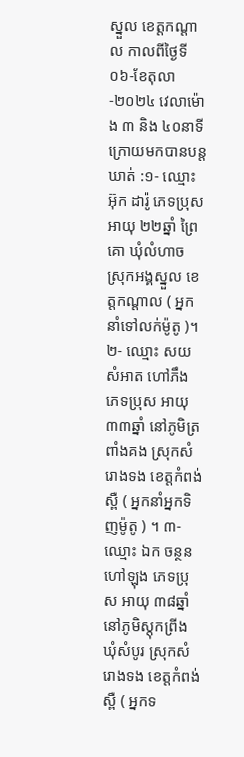ស្នួល ខេត្តកណ្ដាល កាលពីថ្ងៃទី ០៦-ខែតុលា -២០២៤ វេលាម៉ោង ៣ និង ៤០នាទី ក្រោយមកបានបន្តឃាត់ :១- ឈ្មោះ អ៊ុក ដារ៉ូ ភេទប្រុស អាយុ ២២ឆ្នាំ ព្រៃគោ ឃុំលំហាច ស្រុកអង្គស្នួល ខេត្តកណ្ដាល ( អ្នកនាំទៅលក់ម៉ូតូ )។ ២- ឈ្មោះ សយ សំអាត ហៅភឹង ភេទប្រុស អាយុ ៣៣ឆ្នាំ នៅភូមិត្រពាំងគង ស្រុកសំរោងទង ខេត្តកំពង់ស្ពឺ ( អ្នកនាំអ្នកទិញម៉ូតូ ) ។ ៣-ឈ្មោះ ឯក ចន្ថន ហៅឡុង ភេទប្រុស អាយុ ៣៨ឆ្នាំ នៅភូមិស្តុកព្រីង ឃុំសំបូរ ស្រុកសំរោងទង ខេត្តកំពង់ស្ពឺ ( អ្នកទ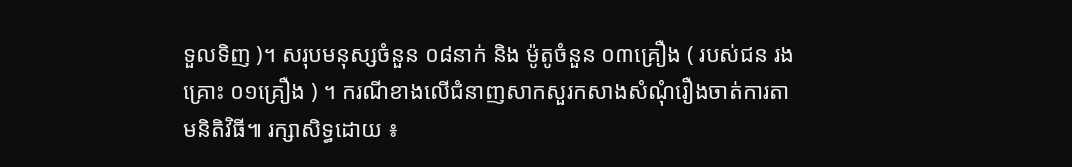ទួលទិញ )។ សរុបមនុស្សចំនួន ០៨នាក់ និង ម៉ូតូចំនួន ០៣គ្រឿង ( របស់ជន រងគ្រោះ ០១គ្រឿង ) ។ ករណីខាងលើជំនាញសាកសួរកសាងសំណុំរឿងចាត់ការតាមនិតិវិធី៕ រក្សាសិទ្ធដោយ ៖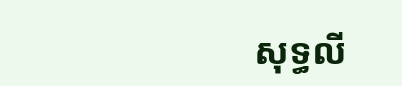សុទ្ធលី